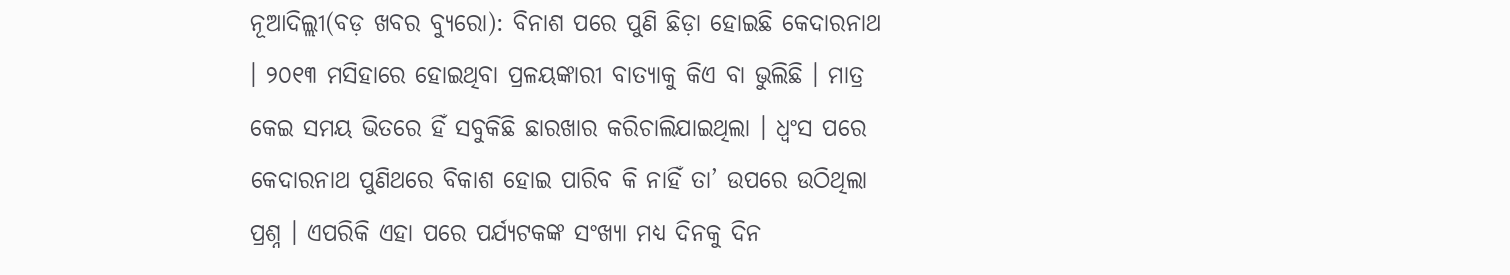ନୂଆଦିଲ୍ଲୀ(ବଡ଼ ଖବର ବ୍ୟୁରୋ): ବିନାଶ ପରେ ପୁଣି ଛିଡ଼ା ହୋଇଛି କେଦାରନାଥ । ୨୦୧୩ ମସିହାରେ ହୋଇଥିବା ପ୍ରଳୟଙ୍କାରୀ ବାତ୍ୟାକୁ କିଏ ବା ଭୁଲିଛି । ମାତ୍ର କେଇ ସମୟ ଭିତରେ ହିଁ ସବୁକିଛି ଛାରଖାର କରିଚାଲିଯାଇଥିଲା । ଧ୍ୱଂସ ପରେ କେଦାରନାଥ ପୁଣିଥରେ ବିକାଶ ହୋଇ ପାରିବ କି ନାହିଁ ତା’ ଉପରେ ଉଠିଥିଲା ପ୍ରଶ୍ନ । ଏପରିକି ଏହା ପରେ ପର୍ଯ୍ୟଟକଙ୍କ ସଂଖ୍ୟା ମଧ୍ୟ ଦିନକୁ ଦିନ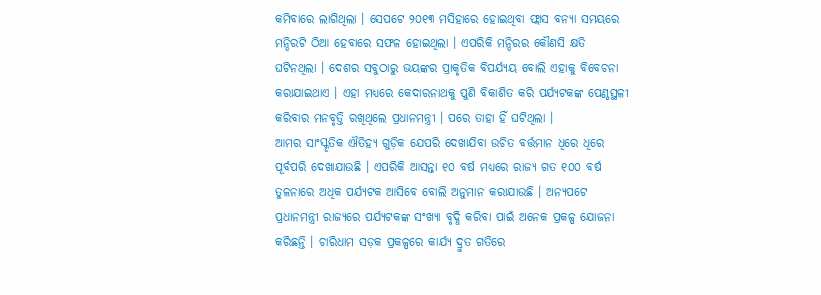କମିବାରେ ଲାଗିଥିଲା । ସେପଟେ ୨୦୧୩ ମସିହାରେ ହୋଇଥିବା ଫ୍ଲାସ ବନ୍ୟା ସମୟରେ ମନ୍ଦିରଟି ଠିଆ ହେବାରେ ସଫଳ ହୋଇଥିଲା । ଏପରିକି ମନ୍ଦିରର କୌଣସି କ୍ଷତି ଘଟିନଥିଲା । ଦେଶର ସବୁଠାରୁ ଭୟଙ୍କର ପ୍ରାକୃତିକ ବିପର୍ଯ୍ୟୟ ବୋଲି ଏହାକୁ ବିବେଚନା କରାଯାଇଥାଏ । ଏହା ମଧ୍ୟରେ କେଦାରନାଥକୁ ପୁଣି ବିକାଶିତ କରି ପର୍ଯ୍ୟଟକଙ୍କ ପେଣ୍ଠସ୍ଥଳୀ କରିବାର ମନବୃତ୍ତି ରଖିଥିଲେ ପ୍ରଧାନମନ୍ତ୍ରୀ । ପରେ ତାହା ହିଁ ଘଟିଥିଲା ।
ଆମର ସାଂସ୍କୃତିକ ଐତିହ୍ୟ ଗୁଡ଼ିକ ଯେପରି ଦେଖାଯିବା ଉଚିତ ବର୍ତ୍ତମାନ ଧିରେ ଧିରେ ପୂର୍ବପରି ଦେଖାଯାଉଛି । ଏପରିକି ଆସନ୍ତା ୧୦ ବର୍ଷ ମଧ୍ୟରେ ରାଜ୍ୟ ଗତ ୧୦୦ ବର୍ଷ ତୁଳନାରେ ଅଧିକ ପର୍ଯ୍ୟଟକ ଆସିବେ ବୋଲି ଅନୁମାନ କରାଯାଉଛି । ଅନ୍ୟପଟେ ପ୍ରଧାନମନ୍ତ୍ରୀ ରାଜ୍ୟରେ ପର୍ଯ୍ୟଟକଙ୍କ ସଂଖ୍ୟା ବୃଦ୍ଧି କରିବା ପାଇଁ ଅନେକ ପ୍ରକଳ୍ପ ଯୋଜନା କରିଛନ୍ତି । ଚାରିଧାମ ସଡ଼କ ପ୍ରକଳ୍ପରେ କାର୍ଯ୍ୟ ଦ୍ରୁତ ଗତିରେ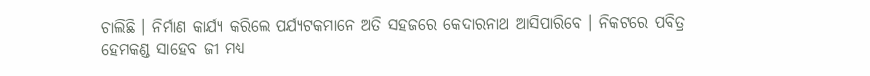ଚାଲିଛି । ନିର୍ମାଣ କାର୍ଯ୍ୟ କରିଲେ ପର୍ଯ୍ୟଟକମାନେ ଅତି ସହଜରେ କେଦାରନାଥ ଆସିପାରିବେ । ନିକଟରେ ପବିତ୍ର ହେମକଣ୍ଡ ସାହେବ ଜୀ ମଧ୍ୟ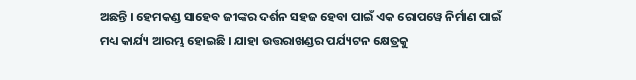ଅଛନ୍ତି । ହେମକଣ୍ଡ ସାହେବ ଜୀଙ୍କର ଦର୍ଶନ ସହଜ ହେବା ପାଇଁ ଏକ ରୋପୱେ ନିର୍ମାଣ ପାଇଁ ମଧ୍ୟ କାର୍ଯ୍ୟ ଆରମ୍ଭ ହୋଇଛି । ଯାହା ଉତ୍ତରାଖଣ୍ଡର ପର୍ଯ୍ୟଟନ କ୍ଷେତ୍ରକୁ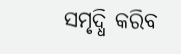ସମୃଦ୍ଧି କରିବ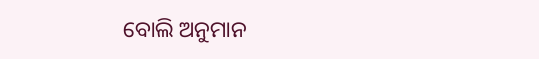ବୋଲି ଅନୁମାନ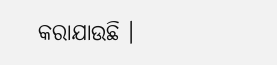କରାଯାଉଛି ।